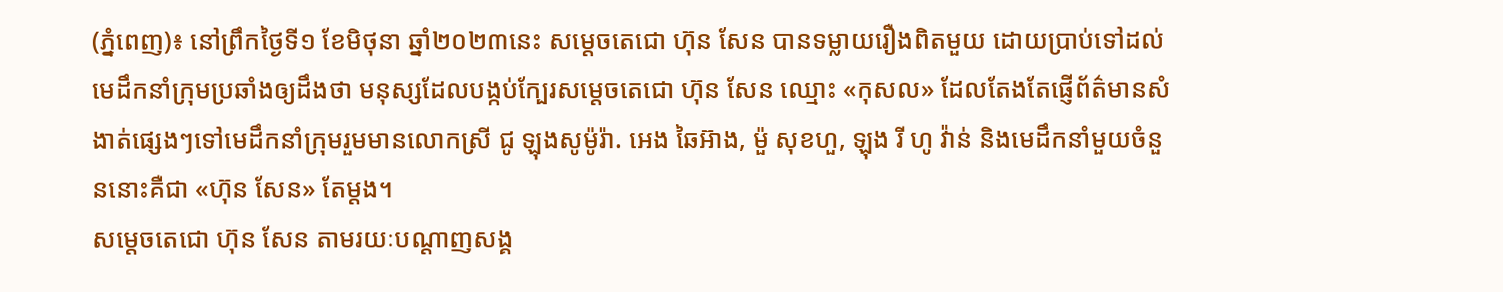(ភ្នំពេញ)៖ នៅព្រឹកថ្ងៃទី១ ខែមិថុនា ឆ្នាំ២០២៣នេះ សម្តេចតេជោ ហ៊ុន សែន បានទម្លាយរឿងពិតមួយ ដោយប្រាប់ទៅដល់មេដឹកនាំក្រុមប្រឆាំងឲ្យដឹងថា មនុស្សដែលបង្កប់ក្បែរសម្តេចតេជោ ហ៊ុន សែន ឈ្មោះ «កុសល» ដែលតែងតែផ្ញើព័ត៌មានសំងាត់ផ្សេងៗទៅមេដឹកនាំក្រុមរួមមានលោកស្រី ជូ ឡុងសូម៉ូរ៉ា. អេង ឆៃអ៊ាង, ម៉ួ សុខហួ, ឡុង រី ហូ វ៉ាន់ និងមេដឹកនាំមួយចំនួននោះគឺជា «ហ៊ុន សែន» តែម្តង។
សម្តេចតេជោ ហ៊ុន សែន តាមរយៈបណ្តាញសង្គ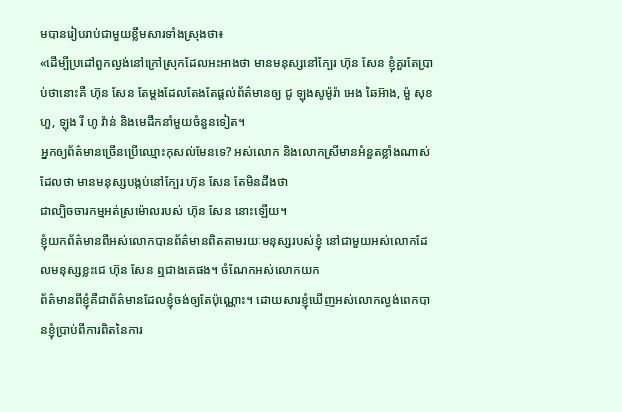មបានរៀបរាប់ជាមួយខ្លឹមសារទាំងស្រុងថា៖
«ដើម្បីប្រដៅពួកល្ងង់នៅក្រៅស្រុកដែលអះអាងថា មានមនុស្សនៅក្បែរ ហ៊ុន សែន ខ្ញុំគួរតែប្រាប់ថានោះគឺ ហ៊ុន សែន តែម្តងដែលតែងតែផ្តល់ព័ត៌មានឲ្យ ជូ ឡុងសូម៉ូរ៉ា អេង ឆៃអ៊ាង, ម៉ួ សុខហួ, ឡុង រី ហូ វ៉ាន់ និងមេដឹកនាំមួយចំនួនទៀត។
អ្នកឲ្យព័ត៌មានច្រើនប្រើឈ្មោះកុសល់មែនទេ? អស់លោក និងលោកស្រីមានអំនួតខ្លាំងណាស់ដែលថា មានមនុស្សបង្កប់នៅក្បែរ ហ៊ុន សែន តែមិនដឹងថា
ជាល្បិចចារកម្មអត់ស្រម៉ោលរបស់ ហ៊ុន សែន នោះឡើយ។
ខ្ញុំយកព័ត៌មានពីអស់លោកបានព័ត៌មានពិតតាមរយៈមនុស្សរបស់ខ្ញុំ នៅជាមួយអស់លោកដែលមនុស្សខ្លះជេ ហ៊ុន សែន ឮជាងគេផង។ ចំណែកអស់លោកយក
ព័ត៌មានពីខ្ញុំគឺជាព័ត៌មានដែលខ្ញុំចង់ឲ្យតែប៉ុណ្ណោះ។ ដោយសារខ្ញុំឃើញអស់លោកល្ងង់ពេកបានខ្ញុំប្រាប់ពីការពិតនៃការ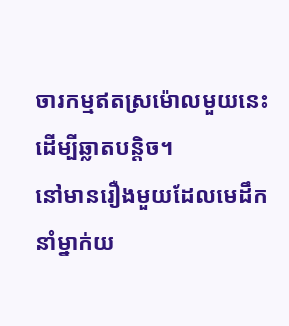ចារកម្មឥតស្រម៉ោលមួយនេះដើម្បីឆ្លាតបន្តិច។
នៅមានរឿងមួយដែលមេដឹកនាំម្នាក់យ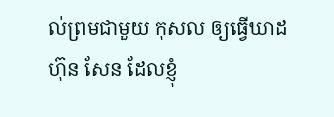ល់ព្រមជាមួយ កុសល ឲ្យធ្វើឃាដ ហ៊ុន សែន ដែលខ្ញុំ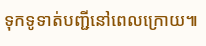ទុកទូទាត់បញ្ជីនៅពេលក្រោយ៕